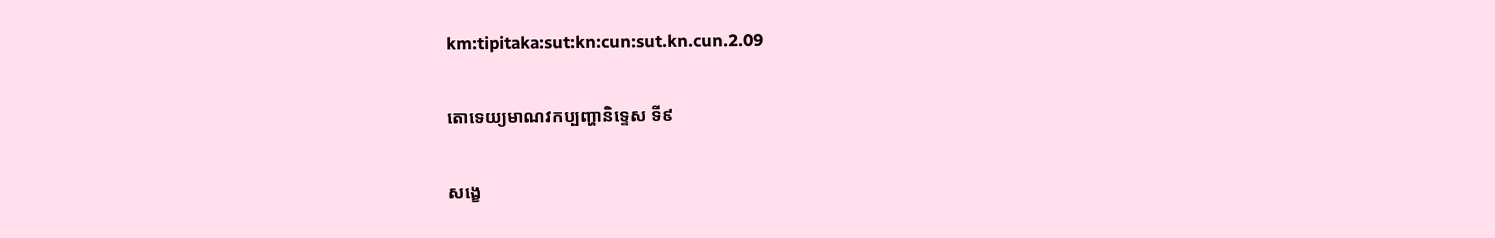km:tipitaka:sut:kn:cun:sut.kn.cun.2.09

តោទេយ្យមាណវកប្បញ្ហានិទ្ទេស ទី៩

សង្ខេ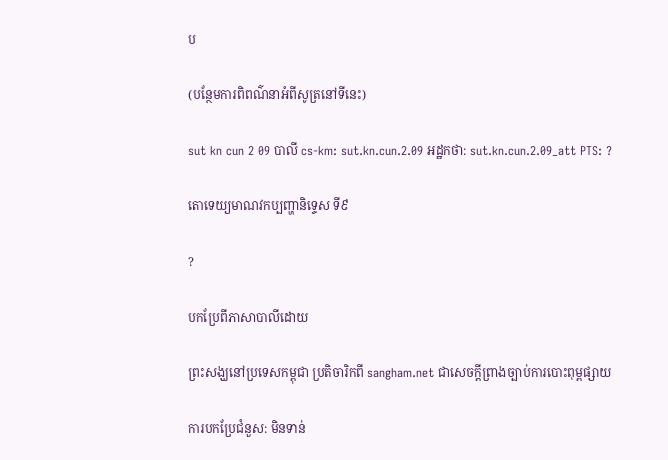ប

(បន្ថែមការពិពណ៌នាអំពីសូត្រនៅទីនេះ)

sut kn cun 2 09 បាលី cs-km: sut.kn.cun.2.09 អដ្ឋកថា: sut.kn.cun.2.09_att PTS: ?

តោទេយ្យមាណវកប្បញ្ហានិទ្ទេស ទី៩

?

បកប្រែពីភាសាបាលីដោយ

ព្រះសង្ឃនៅប្រទេសកម្ពុជា ប្រតិចារិកពី sangham.net ជាសេចក្តីព្រាងច្បាប់ការបោះពុម្ពផ្សាយ

ការបកប្រែជំនួស: មិនទាន់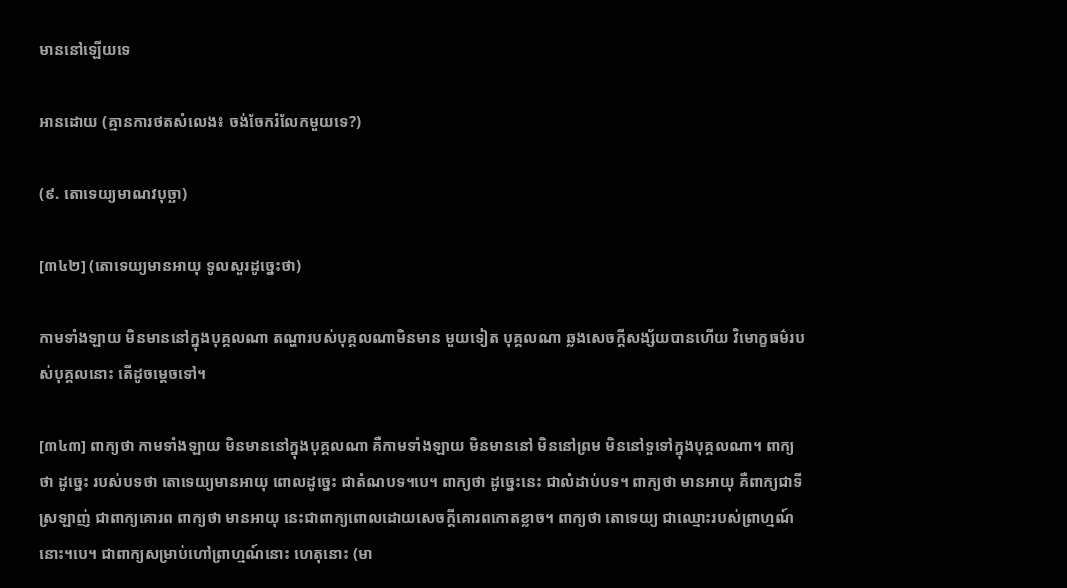មាននៅឡើយទេ

អានដោយ (គ្មានការថតសំលេង៖ ចង់ចែករំលែកមួយទេ?)

(៩. តោទេយ្យមាណវបុច្ឆា)

[៣៤២] (តោទេយ្យមានអាយុ ទូលសួរដូច្នេះថា)

កាមទាំងឡាយ មិនមាននៅក្នុងបុគ្គលណា តណ្ហារបស់បុគ្គលណាមិនមាន មួយទៀត បុគ្គលណា ឆ្លងសេចក្តីសង្ស័យបានហើយ វិមោក្ខធម៌របស់បុគ្គលនោះ តើដូចម្តេចទៅ។

[៣៤៣] ពាក្យថា កាមទាំងឡាយ មិនមាននៅក្នុងបុគ្គលណា គឺកាមទាំងឡាយ មិនមាននៅ មិននៅព្រម មិននៅទួទៅក្នុងបុគ្គលណា។ ពាក្យថា ដូច្នេះ របស់បទថា តោទេយ្យមានអាយុ ពោលដូច្នេះ ជាតំណបទ។បេ។ ពាក្យថា ដូច្នេះនេះ ជាលំដាប់បទ។ ពាក្យថា មានអាយុ គឺពាក្យជាទីស្រឡាញ់ ជាពាក្យគោរព ពាក្យថា មានអាយុ នេះជាពាក្យពោលដោយសេចក្តីគោរពកោតខ្លាច។ ពាក្យថា តោទេយ្យ ជាឈ្មោះរបស់ព្រាហ្មណ៍នោះ។បេ។ ជាពាក្យសម្រាប់ហៅព្រាហ្មណ៍នោះ ហេតុនោះ (មា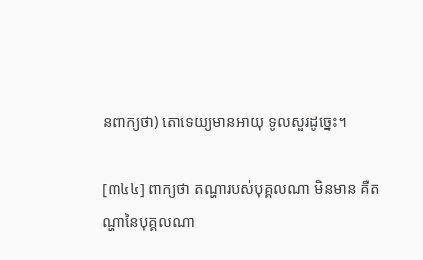នពាក្យថា) តោទេយ្យមានអាយុ ទូលសួរដូច្នេះ។

[៣៤៤] ពាក្យថា តណ្ហារបស់បុគ្គលណា មិនមាន គឺតណ្ហានៃបុគ្គលណា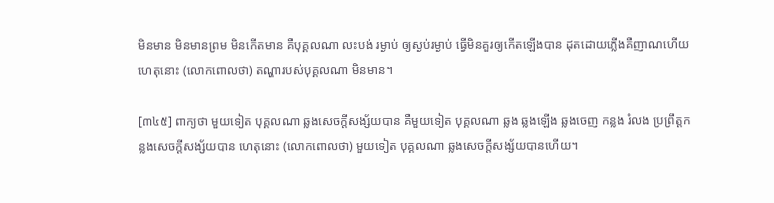មិនមាន មិនមានព្រម មិនកើតមាន គឺបុគ្គលណា លះបង់ រម្ងាប់ ឲ្យស្ងប់រម្ងាប់ ធ្វើមិនគួរឲ្យកើតឡើងបាន ដុតដោយភ្លើងគឺញាណហើយ ហេតុនោះ (លោកពោលថា) តណ្ហារបស់បុគ្គលណា មិនមាន។

[៣៤៥] ពាក្យថា មួយទៀត បុគ្គលណា ឆ្លងសេចក្តីសង្ស័យបាន គឺមួយទៀត បុគ្គលណា ឆ្លង ឆ្លងឡើង ឆ្លងចេញ កន្លង រំលង ប្រព្រឹត្តកន្លងសេចក្តីសង្ស័យបាន ហេតុនោះ (លោកពោលថា) មួយទៀត បុគ្គលណា ឆ្លងសេចក្តីសង្ស័យបានហើយ។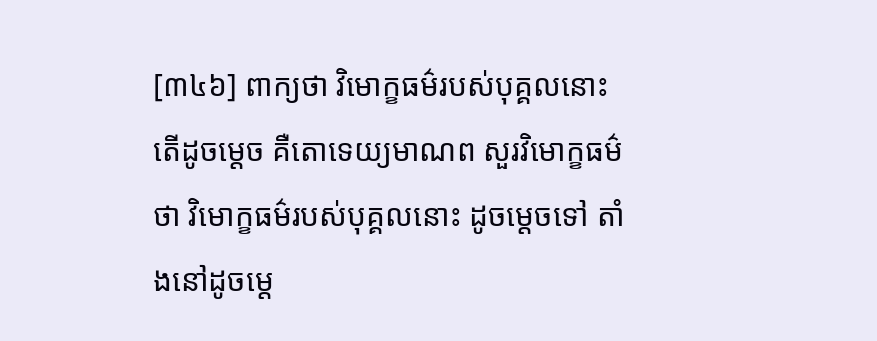[៣៤៦] ពាក្យថា វិមោក្ខធម៌របស់បុគ្គលនោះ តើដូចម្តេច គឺតោទេយ្យមាណព សួរវិមោក្ខធម៌ថា វិមោក្ខធម៌របស់បុគ្គលនោះ ដូចម្តេចទៅ តាំងនៅដូចម្តេ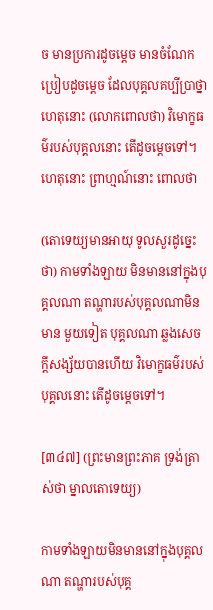ច មានប្រការដូចម្តេច មានចំណែកប្រៀបដូចម្តេច ដែលបុគ្គលគប្បីប្រាថ្នា ហេតុនោះ (លោកពោលថា) វិមោក្ខធម៌របស់បុគ្គលនោះ តើដូចម្តេចទៅ។ ហេតុនោះ ព្រាហ្មណ៍នោះ ពោលថា

(តោទេយ្យមានអាយុ ទូលសួរដូច្នេះថា) កាមទាំងឡាយ មិនមាននៅក្នុងបុគ្គលណា តណ្ហារបស់បុគ្គលណាមិនមាន មួយទៀត បុគ្គលណា ឆ្លងសេចក្តីសង្ស័យបានហើយ វិមោក្ខធម៌របស់បុគ្គលនោះ តើដូចម្តេចទៅ។

[៣៤៧] (ព្រះមានព្រះភាគ ទ្រង់ត្រាស់ថា ម្នាលតោទេយ្យ)

កាមទាំងឡាយមិនមាននៅក្នុងបុគ្គលណា តណ្ហារបស់បុគ្គ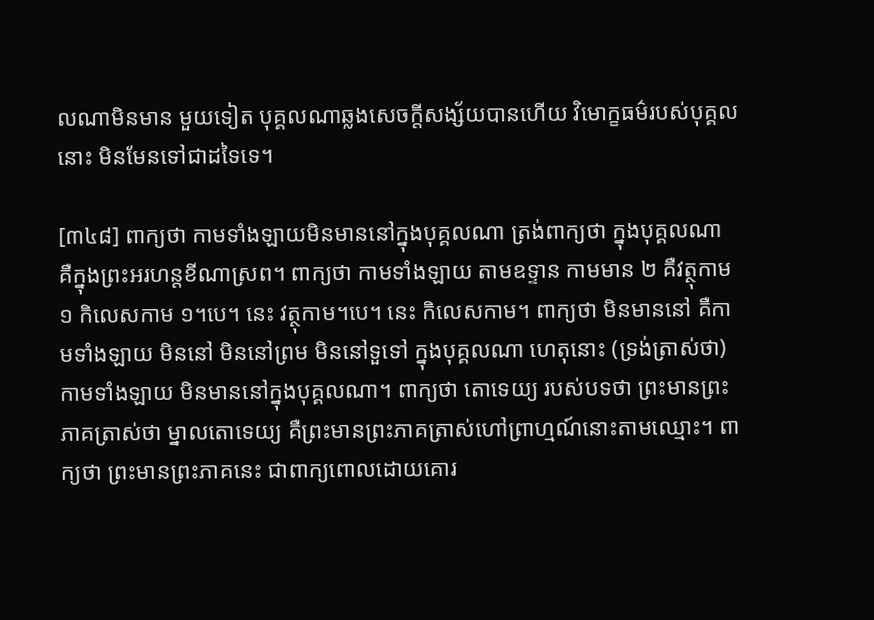លណាមិនមាន មួយទៀត បុគ្គលណាឆ្លងសេចក្តីសង្ស័យបានហើយ វិមោក្ខធម៌របស់បុគ្គលនោះ មិនមែនទៅជាដទៃទេ។

[៣៤៨] ពាក្យថា កាមទាំងឡាយមិនមាននៅក្នុងបុគ្គលណា ត្រង់ពាក្យថា ក្នុងបុគ្គលណា គឺក្នុងព្រះអរហន្តខីណាស្រព។ ពាក្យថា កាមទាំងឡាយ តាមឧទ្ទាន កាមមាន ២ គឺវត្ថុកាម ១ កិលេសកាម ១។បេ។ នេះ វត្ថុកាម។បេ។ នេះ កិលេសកាម។ ពាក្យថា មិនមាននៅ គឺកាមទាំងឡាយ មិននៅ មិននៅព្រម មិននៅទួទៅ ក្នុងបុគ្គលណា ហេតុនោះ (ទ្រង់ត្រាស់ថា) កាមទាំងឡាយ មិនមាននៅក្នុងបុគ្គលណា។ ពាក្យថា តោទេយ្យ របស់បទថា ព្រះមានព្រះភាគត្រាស់ថា ម្នាលតោទេយ្យ គឺព្រះមានព្រះភាគត្រាស់ហៅព្រាហ្មណ៍នោះតាមឈ្មោះ។ ពាក្យថា ព្រះមានព្រះភាគនេះ ជាពាក្យពោលដោយគោរ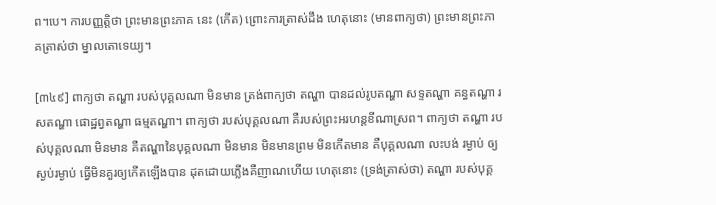ព។បេ។ ការបញ្ញត្តិថា ព្រះមានព្រះភាគ នេះ (កើត) ព្រោះការត្រាស់ដឹង ហេតុនោះ (មានពាក្យថា) ព្រះមានព្រះភាគត្រាស់ថា ម្នាលតោទេយ្យ។

[៣៤៩] ពាក្យថា តណ្ហា របស់បុគ្គលណា មិនមាន ត្រង់ពាក្យថា តណ្ហា បានដល់រូបតណ្ហា សទ្ទតណ្ហា គន្ធតណ្ហា រសតណ្ហា ផោដ្ឋព្វតណ្ហា ធម្មតណ្ហា។ ពាក្យថា របស់បុគ្គលណា គឺរបស់ព្រះអរហន្តខីណាស្រព។ ពាក្យថា តណ្ហា របស់បុគ្គលណា មិនមាន គឺតណ្ហានៃបុគ្គលណា មិនមាន មិនមានព្រម មិនកើតមាន គឺបុគ្គលណា លះបង់ រម្ងាប់ ឲ្យស្ងប់រម្ងាប់ ធ្វើមិនគួរឲ្យកើតឡើងបាន ដុតដោយភ្លើងគឺញាណហើយ ហេតុនោះ (ទ្រង់ត្រាស់ថា) តណ្ហា របស់បុគ្គ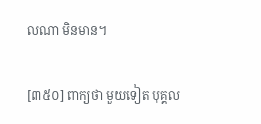លណា មិនមាន។

[៣៥០] ពាក្យថា មួយទៀត បុគ្គល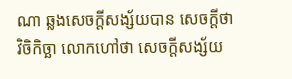ណា ឆ្លងសេចក្តីសង្ស័យបាន សេចក្តីថា វិចិកិច្ឆា លោកហៅថា សេចក្តីសង្ស័យ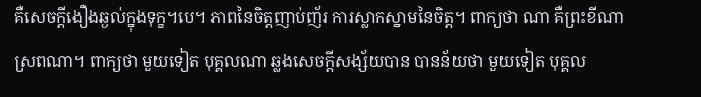គឺសេចក្តីងឿងឆ្ងល់ក្នុងទុក្ខ។បេ។ ភាពនៃចិត្តញាប់ញ័រ ការស្លាកស្នាមនៃចិត្ត។ ពាក្យថា ណា គឺព្រះខីណាស្រពណា។ ពាក្យថា មួយទៀត បុគ្គលណា ឆ្លងសេចក្តីសង្ស័យបាន បានន័យថា មួយទៀត បុគ្គល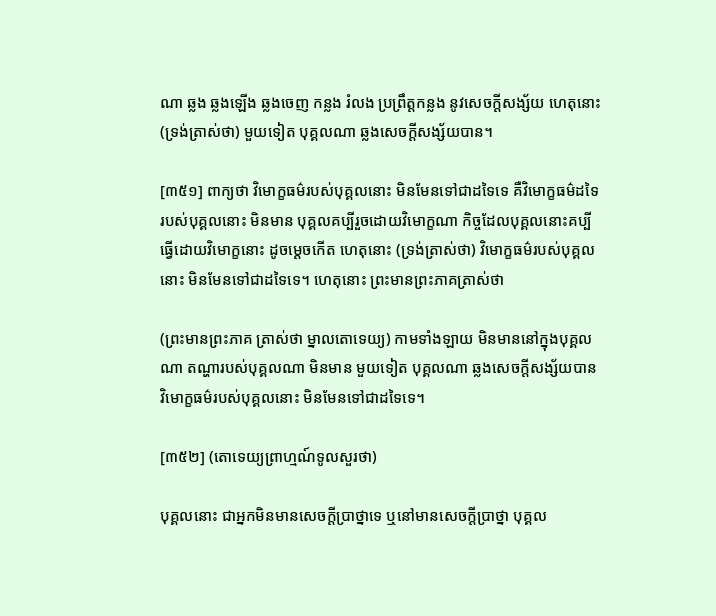ណា ឆ្លង ឆ្លងឡើង ឆ្លងចេញ កន្លង រំលង ប្រព្រឹត្តកន្លង នូវសេចក្តីសង្ស័យ ហេតុនោះ (ទ្រង់ត្រាស់ថា) មួយទៀត បុគ្គលណា ឆ្លងសេចក្តីសង្ស័យបាន។

[៣៥១] ពាក្យថា វិមោក្ខធម៌របស់បុគ្គលនោះ មិនមែនទៅជាដទៃទេ គឺវិមោក្ខធម៌ដទៃ របស់បុគ្គលនោះ មិនមាន បុគ្គលគប្បីរួចដោយវិមោក្ខណា កិច្ចដែលបុគ្គលនោះគប្បីធ្វើដោយវិមោក្ខនោះ ដូចម្តេចកើត ហេតុនោះ (ទ្រង់ត្រាស់ថា) វិមោក្ខធម៌របស់បុគ្គលនោះ មិនមែនទៅជាដទៃទេ។ ហេតុនោះ ព្រះមានព្រះភាគត្រាស់ថា

(ព្រះមានព្រះភាគ ត្រាស់ថា ម្នាលតោទេយ្យ) កាមទាំងឡាយ មិនមាននៅក្នុងបុគ្គលណា តណ្ហារបស់បុគ្គលណា មិនមាន មួយទៀត បុគ្គលណា ឆ្លងសេចក្តីសង្ស័យបាន វិមោក្ខធម៌របស់បុគ្គលនោះ មិនមែនទៅជាដទៃទេ។

[៣៥២] (តោទេយ្យព្រាហ្មណ៍ទូលសួរថា)

បុគ្គលនោះ ជាអ្នកមិនមានសេចក្តីប្រាថ្នាទេ ឬនៅមានសេចក្តីប្រាថ្នា បុគ្គល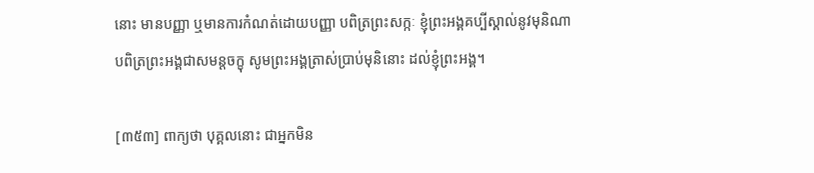នោះ មានបញ្ញា ឬមានការកំណត់ដោយបញ្ញា បពិត្រព្រះសក្កៈ ខ្ញុំព្រះអង្គគប្បីស្គាល់នូវមុនិណា បពិត្រព្រះអង្គជាសមន្តចក្ខុ សូមព្រះអង្គត្រាស់ប្រាប់មុនិនោះ ដល់ខ្ញុំព្រះអង្គ។

[៣៥៣] ពាក្យថា បុគ្គលនោះ ជាអ្នកមិន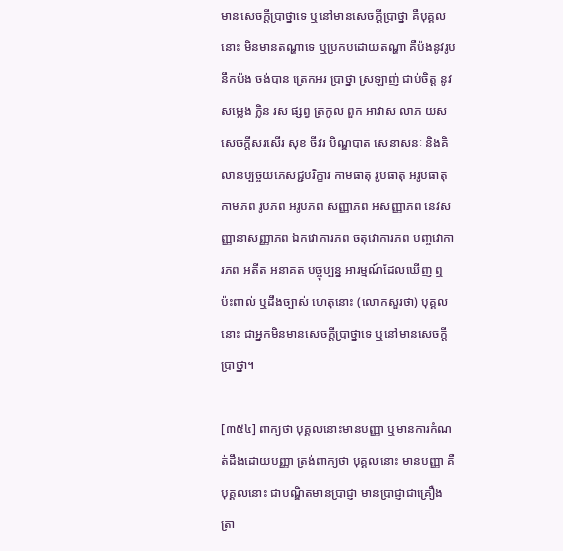មានសេចក្តីប្រាថ្នាទេ ឬនៅមានសេចក្តីប្រាថ្នា គឺបុគ្គលនោះ មិនមានតណ្ហាទេ ឬប្រកបដោយតណ្ហា គឺប៉ងនូវរូប នឹកប៉ង ចង់បាន ត្រេកអរ ប្រាថ្នា ស្រឡាញ់ ជាប់ចិត្ត នូវសម្លេង ក្លិន រស ផ្សព្វ ត្រកូល ពួក អាវាស លាភ យស សេចក្តីសរសើរ សុខ ចីវរ បិណ្ឌបាត សេនាសនៈ និងគិលានប្បច្ចយភេសជ្ជបរិក្ខារ កាមធាតុ រូបធាតុ អរូបធាតុ កាមភព រូបភព អរូបភព សញ្ញាភព អសញ្ញាភព នេវសញ្ញានាសញ្ញាភព ឯកវោការភព ចតុវោការភព បញ្ចវោការភព អតីត អនាគត បច្ចុប្បន្ន អារម្មណ៍ដែលឃើញ ឮ ប៉ះពាល់ ឬដឹងច្បាស់ ហេតុនោះ (លោកសួរថា) បុគ្គលនោះ ជាអ្នកមិនមានសេចក្តីប្រាថ្នាទេ ឬនៅមានសេចក្តីប្រាថ្នា។

[៣៥៤] ពាក្យថា បុគ្គលនោះមានបញ្ញា ឬមានការកំណត់ដឹងដោយបញ្ញា ត្រង់ពាក្យថា បុគ្គលនោះ មានបញ្ញា គឺបុគ្គលនោះ ជាបណ្ឌិតមានប្រាជ្ញា មានប្រាជ្ញាជាគ្រឿងត្រា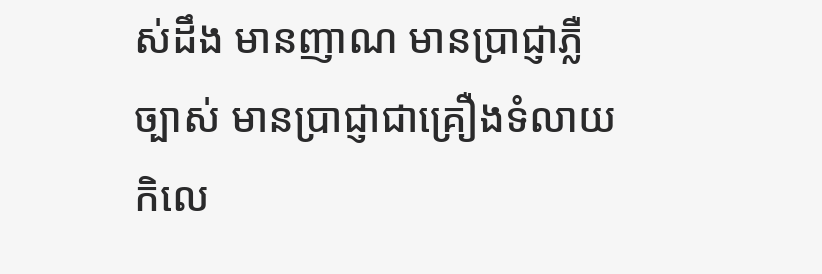ស់ដឹង មានញាណ មានប្រាជ្ញាភ្លឺច្បាស់ មានប្រាជ្ញាជាគ្រឿងទំលាយកិលេ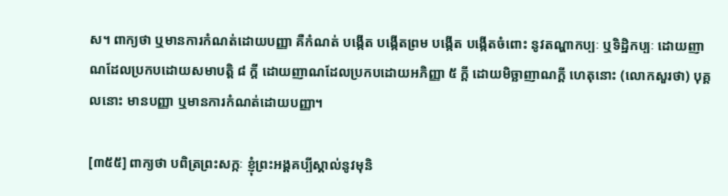ស។ ពាក្យថា ឬមានការកំណត់ដោយបញ្ញា គឺកំណត់ បង្កើត បង្កើតព្រម បង្កើត បង្កើតចំពោះ នូវតណ្ហាកប្បៈ ឬទិដ្ឋិកប្បៈ ដោយញាណដែលប្រកបដោយសមាបត្តិ ៨ ក្តី ដោយញាណដែលប្រកបដោយអភិញ្ញា ៥ ក្តី ដោយមិច្ឆាញាណក្តី ហេតុនោះ (លោកសួរថា) បុគ្គលនោះ មានបញ្ញា ឬមានការកំណត់ដោយបញ្ញា។

[៣៥៥] ពាក្យថា បពិត្រព្រះសក្កៈ ខ្ញុំព្រះអង្គគប្បីស្គាល់នូវមុនិ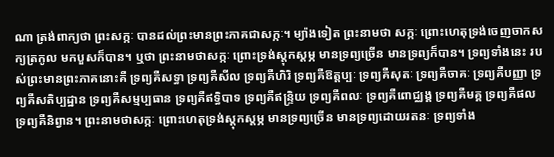ណា ត្រង់ពាក្យថា ព្រះសក្កៈ បានដល់ព្រះមានព្រះភាគជាសក្កៈ។ ម្យ៉ាងទៀត ព្រះនាមថា សក្កៈ ព្រោះហេតុទ្រង់ចេញចាកសក្យត្រកូល មកបួសក៏បាន។ ឬថា ព្រះនាមថាសក្កៈ ព្រោះទ្រង់ស្តុកស្តម្ភ មានទ្រព្យច្រើន មានទ្រព្យក៏បាន។ ទ្រព្យទាំងនេះ របស់ព្រះមានព្រះភាគនោះគឺ ទ្រព្យគឺសទ្ធា ទ្រព្យគឺសីល ទ្រព្យគឺហិរិ ទ្រព្យគឺឱត្តប្បៈ ទ្រព្យគឺសុតៈ ទ្រព្យគឺចាគៈ ទ្រព្យគឺបញ្ញា ទ្រព្យគឺសតិប្បដ្ឋាន ទ្រព្យគឺសម្មប្បធាន ទ្រព្យគឺឥទ្ធិបាទ ទ្រព្យគឺឥន្ទ្រិយ ទ្រព្យគឺពលៈ ទ្រព្យគឺពោជ្ឈង្គ ទ្រព្យគឺមគ្គ ទ្រព្យគឺផល ទ្រព្យគឺនិព្វាន។ ព្រះនាមថាសក្កៈ ព្រោះហេតុទ្រង់ស្តុកស្តម្ភ មានទ្រព្យច្រើន មានទ្រព្យដោយរតនៈ ទ្រព្យទាំង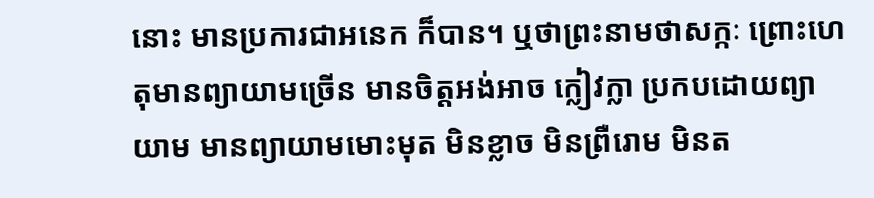នោះ មានប្រការជាអនេក ក៏បាន។ ឬថាព្រះនាមថាសក្កៈ ព្រោះហេតុមានព្យាយាមច្រើន មានចិត្តអង់អាច ក្លៀវក្លា ប្រកបដោយព្យាយាម មានព្យាយាមមោះមុត មិនខ្លាច មិនព្រឺរោម មិនត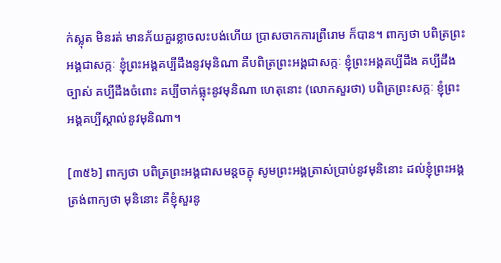ក់ស្លុត មិនរត់ មានភ័យគួរខ្លាចលះបង់ហើយ ប្រាសចាកការព្រឺរោម ក៏បាន។ ពាក្យថា បពិត្រព្រះអង្គជាសក្កៈ ខ្ញុំព្រះអង្គគប្បីដឹងនូវមុនិណា គឺបពិត្រព្រះអង្គជាសក្កៈ ខ្ញុំព្រះអង្គគប្បីដឹង គប្បីដឹងច្បាស់ គប្បីដឹងចំពោះ គប្បីចាក់ធ្លុះនូវមុនិណា ហេតុនោះ (លោកសួរថា) បពិត្រព្រះសក្កៈ ខ្ញុំព្រះអង្គគប្បីស្គាល់នូវមុនិណា។

[៣៥៦] ពាក្យថា បពិត្រព្រះអង្គជាសមន្តចក្ខុ សូមព្រះអង្គត្រាស់ប្រាប់នូវមុនិនោះ ដល់ខ្ញុំព្រះអង្គ ត្រង់ពាក្យថា មុនិនោះ គឺខ្ញុំសួរនូ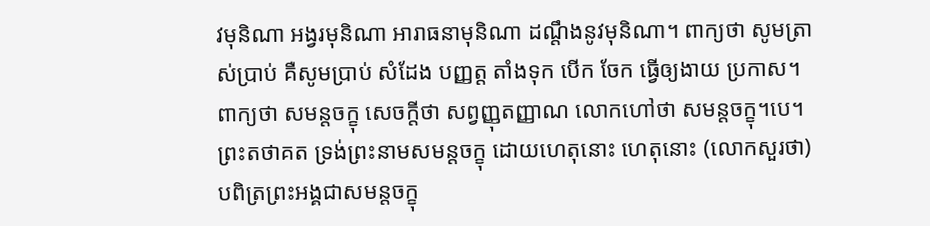វមុនិណា អង្វរមុនិណា អារាធនាមុនិណា ដណ្តឹងនូវមុនិណា។ ពាក្យថា សូមត្រាស់ប្រាប់ គឺសូមប្រាប់ សំដែង បញ្ញត្ត តាំងទុក បើក ចែក ធ្វើឲ្យងាយ ប្រកាស។ ពាក្យថា សមន្តចក្ខុ សេចក្តីថា សព្វញ្ញុតញ្ញាណ លោកហៅថា សមន្តចក្ខុ។បេ។ ព្រះតថាគត ទ្រង់ព្រះនាមសមន្តចក្ខុ ដោយហេតុនោះ ហេតុនោះ (លោកសួរថា) បពិត្រព្រះអង្គជាសមន្តចក្ខុ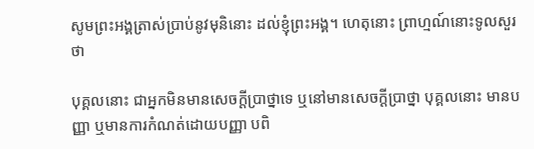សូមព្រះអង្គត្រាស់ប្រាប់នូវមុនិនោះ ដល់ខ្ញុំព្រះអង្គ។ ហេតុនោះ ព្រាហ្មណ៍នោះទូលសួរថា

បុគ្គលនោះ ជាអ្នកមិនមានសេចក្តីប្រាថ្នាទេ ឬនៅមានសេចក្តីប្រាថ្នា បុគ្គលនោះ មានបញ្ញា ឬមានការកំណត់ដោយបញ្ញា បពិ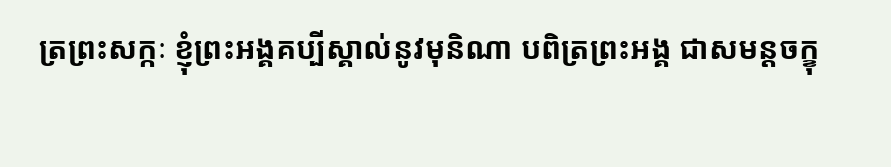ត្រព្រះសក្កៈ ខ្ញុំព្រះអង្គគប្បីស្គាល់នូវមុនិណា បពិត្រព្រះអង្គ ជាសមន្តចក្ខុ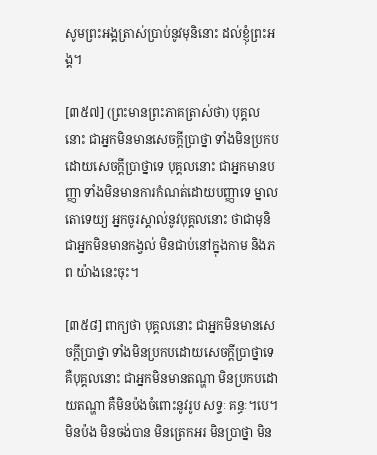សូមព្រះអង្គត្រាស់ប្រាប់នូវមុនិនោះ ដល់ខ្ញុំព្រះអង្គ។

[៣៥៧] (ព្រះមានព្រះភាគត្រាស់ថា) បុគ្គលនោះ ជាអ្នកមិនមានសេចក្តីប្រាថ្នា ទាំងមិនប្រកបដោយសេចក្តីប្រាថ្នាទេ បុគ្គលនោះ ជាអ្នកមានបញ្ញា ទាំងមិនមានការកំណត់ដោយបញ្ញាទេ ម្នាលតោទេយ្យ អ្នកចូរស្គាល់នូវបុគ្គលនោះ ថាជាមុនិ ជាអ្នកមិនមានកង្វល់ មិនជាប់នៅក្នុងកាម និងភព យ៉ាងនេះចុះ។

[៣៥៨] ពាក្យថា បុគ្គលនោះ ជាអ្នកមិនមានសេចក្តីប្រាថ្នា ទាំងមិនប្រកបដោយសេចក្តីប្រាថ្នាទេ គឺបុគ្គលនោះ ជាអ្នកមិនមានតណ្ហា មិនប្រកបដោយតណ្ហា គឺមិនប៉ងចំពោះនូវរូប សទ្ទៈ គន្ធៈ។បេ។ មិនប៉ង មិនចង់បាន មិនត្រេកអរ មិនប្រាថ្នា មិន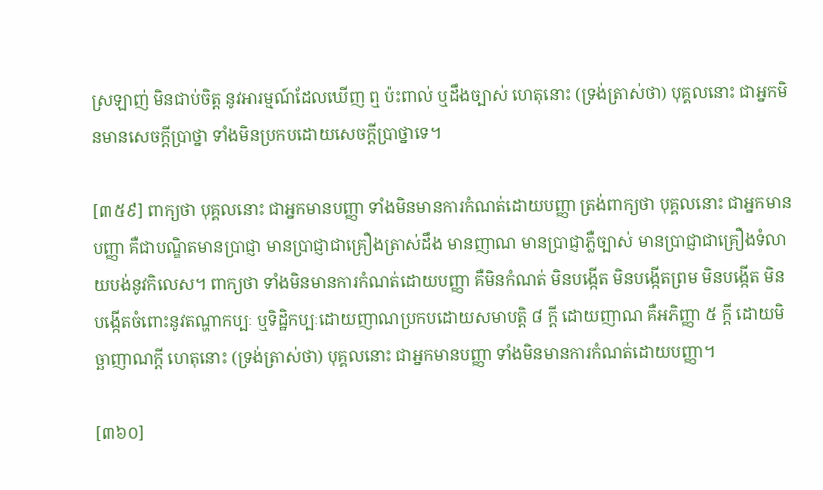ស្រឡាញ់ មិនជាប់ចិត្ត នូវអារម្មណ៍ដែលឃើញ ឮ ប៉ះពាល់ ឬដឹងច្បាស់ ហេតុនោះ (ទ្រង់ត្រាស់ថា) បុគ្គលនោះ ជាអ្នកមិនមានសេចក្តីប្រាថ្នា ទាំងមិនប្រកបដោយសេចក្តីប្រាថ្នាទេ។

[៣៥៩] ពាក្យថា បុគ្គលនោះ ជាអ្នកមានបញ្ញា ទាំងមិនមានការកំណត់ដោយបញ្ញា ត្រង់ពាក្យថា បុគ្គលនោះ ជាអ្នកមានបញ្ញា គឺជាបណ្ឌិតមានប្រាជ្ញា មានប្រាជ្ញាជាគ្រឿងត្រាស់ដឹង មានញាណ មានប្រាជ្ញាភ្លឺច្បាស់ មានប្រាជ្ញាជាគ្រឿងទំលាយបង់នូវកិលេស។ ពាក្យថា ទាំងមិនមានការកំណត់ដោយបញ្ញា គឺមិនកំណត់ មិនបង្កើត មិនបង្កើតព្រម មិនបង្កើត មិនបង្កើតចំពោះនូវតណ្ហាកប្បៈ ឬទិដ្ឋិកប្បៈដោយញាណប្រកបដោយសមាបត្តិ ៨ ក្តី ដោយញាណ គឺអភិញ្ញា ៥ ក្តី ដោយមិច្ឆាញាណក្តី ហេតុនោះ (ទ្រង់ត្រាស់ថា) បុគ្គលនោះ ជាអ្នកមានបញ្ញា ទាំងមិនមានការកំណត់ដោយបញ្ញា។

[៣៦០]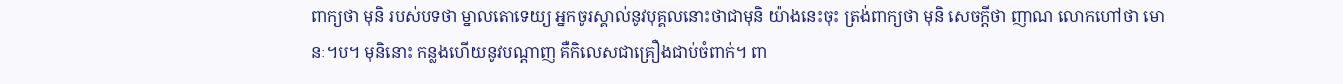ពាក្យថា មុនិ របស់បទថា ម្នាលតោទេយ្យ អ្នកចូរស្គាល់នូវបុគ្គលនោះថាជាមុនិ យ៉ាងនេះចុះ ត្រង់ពាក្យថា មុនិ សេចក្តីថា ញាណ លោកហៅថា មោនៈ។ប។ មុនិនោះ កន្លងហើយនូវបណ្តាញ គឺកិលេសជាគ្រឿងជាប់ចំពាក់។ ពា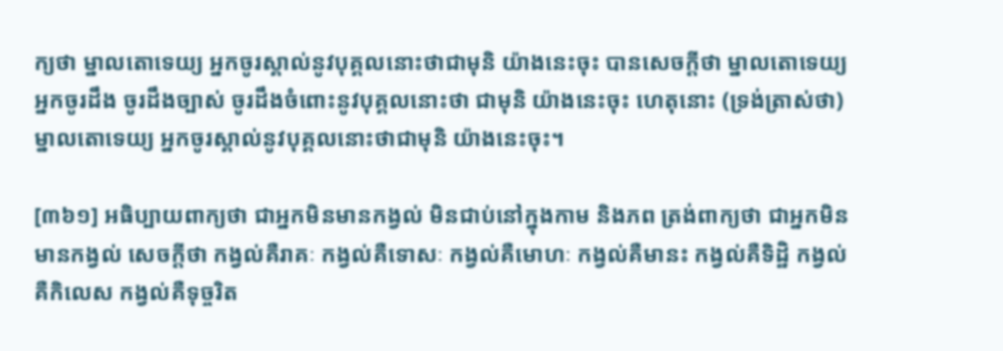ក្យថា ម្នាលតោទេយ្យ អ្នកចូរស្គាល់នូវបុគ្គលនោះថាជាមុនិ យ៉ាងនេះចុះ បានសេចក្តីថា ម្នាលតោទេយ្យ អ្នកចូរដឹង ចូរដឹងច្បាស់ ចូរដឹងចំពោះនូវបុគ្គលនោះថា ជាមុនិ យ៉ាងនេះចុះ ហេតុនោះ (ទ្រង់ត្រាស់ថា) ម្នាលតោទេយ្យ អ្នកចូរស្គាល់នូវបុគ្គលនោះថាជាមុនិ យ៉ាងនេះចុះ។

[៣៦១] អធិប្បាយពាក្យថា ជាអ្នកមិនមានកង្វល់ មិនជាប់នៅក្នុងកាម និងភព ត្រង់ពាក្យថា ជាអ្នកមិនមានកង្វល់ សេចក្តីថា កង្វល់គឺរាគៈ កង្វល់គឺទោសៈ កង្វល់គឺមោហៈ កង្វល់គឺមានះ កង្វល់គឺទិដ្ឋិ កង្វល់គឺកិលេស កង្វល់គឺទុច្ចរិត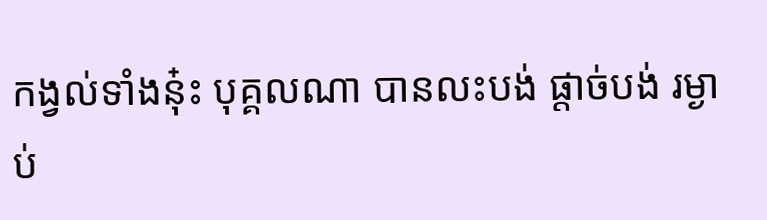កង្វល់ទាំងនុ៎ះ បុគ្គលណា បានលះបង់ ផ្តាច់បង់ រម្ងាប់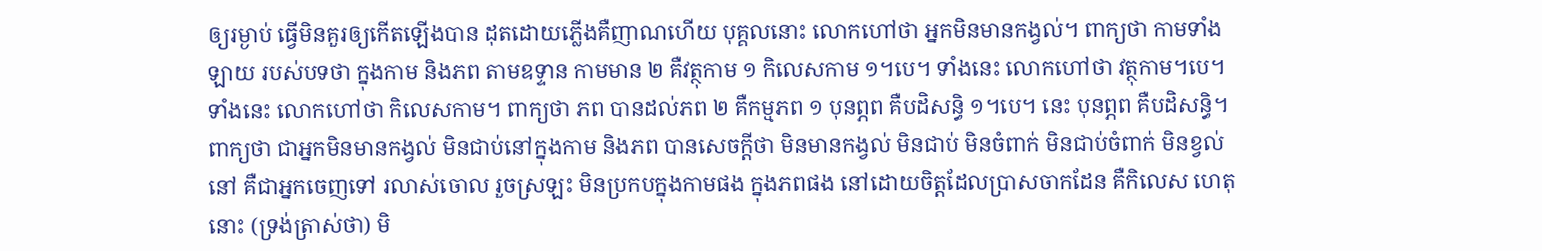ឲ្យរម្ងាប់ ធ្វើមិនគួរឲ្យកើតឡើងបាន ដុតដោយភ្លើងគឺញាណហើយ បុគ្គលនោះ លោកហៅថា អ្នកមិនមានកង្វល់។ ពាក្យថា កាមទាំងឡាយ របស់បទថា ក្នុងកាម និងភព តាមឧទ្ទាន កាមមាន ២ គឺវត្ថុកាម ១ កិលេសកាម ១។បេ។ ទាំងនេះ លោកហៅថា វត្ថុកាម។បេ។ ទាំងនេះ លោកហៅថា កិលេសកាម។ ពាក្យថា ភព បានដល់ភព ២ គឺកម្មភព ១ បុនព្ភព គឺបដិសន្ធិ ១។បេ។ នេះ បុនព្ភព គឺបដិសន្ធិ។ ពាក្យថា ជាអ្នកមិនមានកង្វល់ មិនជាប់នៅក្នុងកាម និងភព បានសេចក្តីថា មិនមានកង្វល់ មិនជាប់ មិនចំពាក់ មិនជាប់ចំពាក់ មិនខ្វល់នៅ គឺជាអ្នកចេញទៅ រលាស់ចោល រួចស្រឡះ មិនប្រកបក្នុងកាមផង ក្នុងភពផង នៅដោយចិត្តដែលប្រាសចាកដែន គឺកិលេស ហេតុនោះ (ទ្រង់ត្រាស់ថា) មិ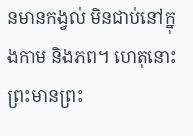នមានកង្វល់ មិនជាប់នៅក្នុងកាម និងភព។ ហេតុនោះ ព្រះមានព្រះ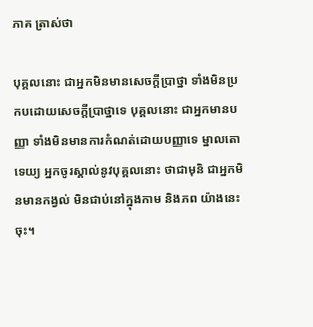ភាគ ត្រាស់ថា

បុគ្គលនោះ ជាអ្នកមិនមានសេចក្តីប្រាថ្នា ទាំងមិនប្រកបដោយសេចក្តីប្រាថ្នាទេ បុគ្គលនោះ ជាអ្នកមានបញ្ញា ទាំងមិនមានការកំណត់ដោយបញ្ញាទេ ម្នាលតោទេយ្យ អ្នកចូរស្គាល់នូវបុគ្គលនោះ ថាជាមុនិ ជាអ្នកមិនមានកង្វល់ មិនជាប់នៅក្នុងកាម និងភព យ៉ាងនេះចុះ។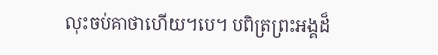លុះចប់គាថាហើយ។បេ។ បពិត្រព្រះអង្គដ៏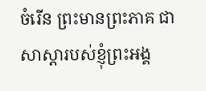ចំរើន ព្រះមានព្រះភាគ ជាសាស្តារបស់ខ្ញុំព្រះអង្គ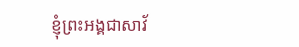ខ្ញុំព្រះអង្គជាសាវ័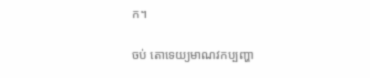ក។

ចប់ តោទេយ្យមាណវកប្បញ្ហា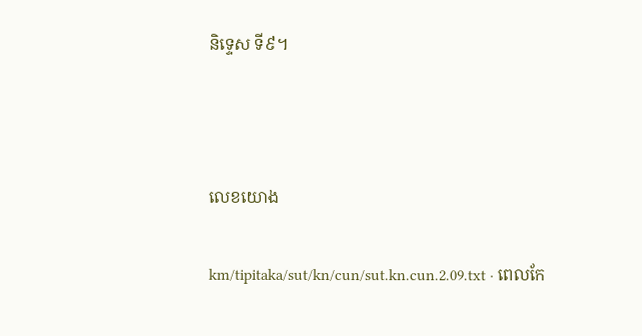និទ្ទេស ទី៩។



លេខយោង

km/tipitaka/sut/kn/cun/sut.kn.cun.2.09.txt · ពេលកែ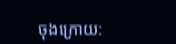ចុងក្រោយ: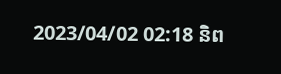2023/04/02 02:18 និព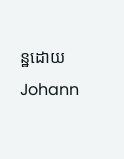ន្ឋដោយ Johann